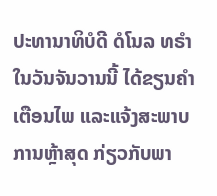ປະທານາທິບໍດີ ດໍໂນລ ທຣຳ ໃນວັນຈັນວານນີ້ ໄດ້ຂຽນຄຳເຕືອນໄພ ແລະແຈ້ງສະພາບ
ການຫຼ້າສຸດ ກ່ຽວກັບພາ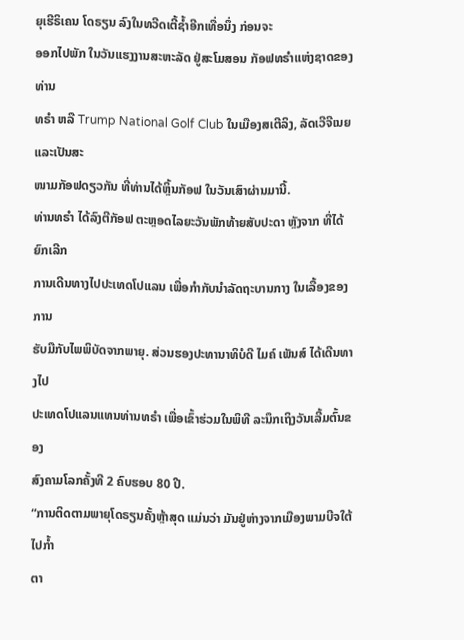ຍຸເຮີຣິເຄນ ໂດຣຽນ ລົງໃນທວີດເຕີ້ຊ້ຳອີກເທື່ອນຶ່ງ ກ່ອນຈະ
ອອກໄປພັກ ໃນວັນແຮງງານສະຫະລັດ ຢູ່ສະໂມສອນ ກັອຟທຣຳແຫ່ງຊາດຂອງທ່ານ
ທຣຳ ຫລື Trump National Golf Club ໃນເມືອງສເຕີລິງ, ລັດເວີຈີເນຍ ແລະເປັນສະ
ໜາມກັອຟດຽວກັນ ທີ່ທ່ານໄດ້ຫຼິ້ນກັອຟ ໃນວັນເສົາຜ່ານມານີ້.
ທ່ານທຣຳ ໄດ້ລົງຕີກັອຟ ຕະຫຼອດໄລຍະວັນພັກທ້າຍສັບປະດາ ຫຼັງຈາກ ທີ່ໄດ້ຍົກເລີກ
ການເດີນທາງໄປປະເທດໂປແລນ ເພື່ອກຳກັບນຳລັດຖະບານກາງ ໃນເລື້ອງຂອງການ
ຮັບມືກັບໄພພິບັດຈາກພາຍຸ. ສ່ວນຮອງປະທານາທິບໍດີ ໄມຄ໌ ເພັນສ໌ ໄດ້ເດີນທາງໄປ
ປະເທດໂປແລນແທນທ່ານທຣຳ ເພື່ອເຂົ້າຮ່ວມໃນພິທີ ລະນຶກເຖິງວັນເລີ້ມຕົ້ນຂອງ
ສົງຄາມໂລກຄັ້ງທີ 2 ຄົບຮອບ 80 ປີ.
“ການຕິດຕາມພາຍຸໂດຣຽນຄັ້ງຫຼ້າສຸດ ແມ່ນວ່າ ມັນຢູ່ຫ່າງຈາກເມືອງພາມບີຈໃຕ້ ໄປກ້ຳ
ຕາ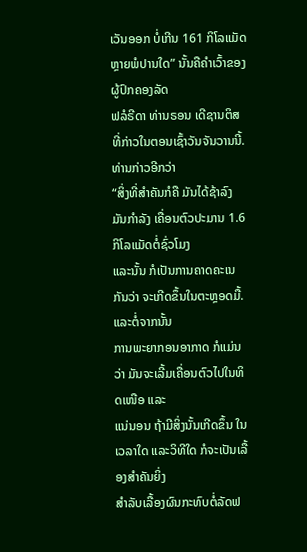ເວັນອອກ ບໍ່ເກີນ 161 ກິໂລແມັດ ຫຼາຍພໍປານໃດ” ນັ້ນຄືຄຳເວົ້າຂອງຜູ້ປົກຄອງລັດ
ຟລໍຣີດາ ທ່ານຣອນ ເດີຊານຕິສ ທີ່ກ່າວໃນຕອນເຊົ້າວັນຈັນວານນີ້. ທ່ານກ່າວອີກວ່າ
“ສິ່ງທີ່ສຳຄັນກໍຄື ມັນໄດ້ຊ້າລົງ ມັນກຳລັງ ເຄື່ອນຕົວປະມານ 1.6 ກິໂລແມັດຕໍ່ຊົ່ວໂມງ
ແລະນັ້ນ ກໍເປັນການຄາດຄະເນກັນວ່າ ຈະເກີດຂຶ້ນໃນຕະຫຼອດມື້. ແລະຕໍ່ຈາກນັ້ນ
ການພະຍາກອນອາກາດ ກໍແມ່ນວ່າ ມັນຈະເລີ້ມເຄື່ອນຕົວໄປໃນທິດເໜືອ ແລະ
ແນ່ນອນ ຖ້າມີສິ່ງນັ້ນເກີດຂຶ້ນ ໃນເວລາໃດ ແລະວິທີໃດ ກໍຈະເປັນເລື້ອງສຳຄັນຍິ່ງ
ສຳລັບເລື້ອງຜົນກະທົບຕໍ່ລັດຟ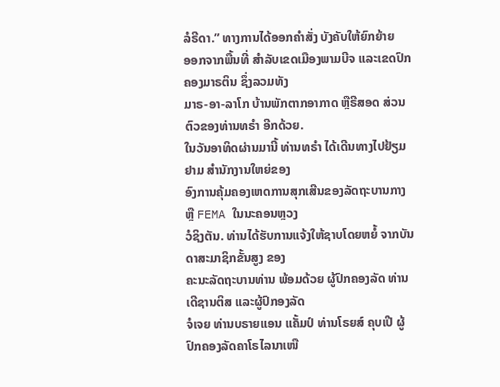ລໍຣີດາ.” ທາງການໄດ້ອອກຄຳສັ່ງ ບັງຄັບໃຫ້ຍົກຍ້າຍ
ອອກຈາກພື້ນທີ່ ສຳລັບເຂດເມືອງພາມບີຈ ແລະເຂດປົກຄອງມາຣຕິນ ຊຶ່ງລວມທັງ
ມາຣ-ອາ-ລາໂກ ບ້ານພັກຕາກອາກາດ ຫຼືຣີສອດ ສ່ວນຕົວຂອງທ່ານທຣຳ ອີກດ້ວຍ.
ໃນວັນອາທິດຜ່ານມານີ້ ທ່ານທຣຳ ໄດ້ເດີນທາງໄປຢ້ຽມຢາມ ສຳນັກງານໃຫຍ່ຂອງ
ອົງການຄຸ້ມຄອງເຫດການສຸກເສີນຂອງລັດຖະບານກາງ ຫຼື FEMA ໃນນະຄອນຫຼວງ
ວໍຊິງຕັນ. ທ່ານໄດ້ຮັບການແຈ້ງໃຫ້ຊາບໂດຍຫຍໍ້ ຈາກບັນດາສະມາຊິກຂັ້ນສູງ ຂອງ
ຄະນະລັດຖະບານທ່ານ ພ້ອມດ້ວຍ ຜູ້ປົກຄອງລັດ ທ່ານເດີຊານຕິສ ແລະຜູ້ປົກອງລັດ
ຈໍເຈຍ ທ່ານບຣາຍແອນ ແຄັ້ມປ໌ ທ່ານໂຣຍສ໌ ຄຸບເປີ ຜູ້ປົກຄອງລັດຄາໂຣໄລນາເໜື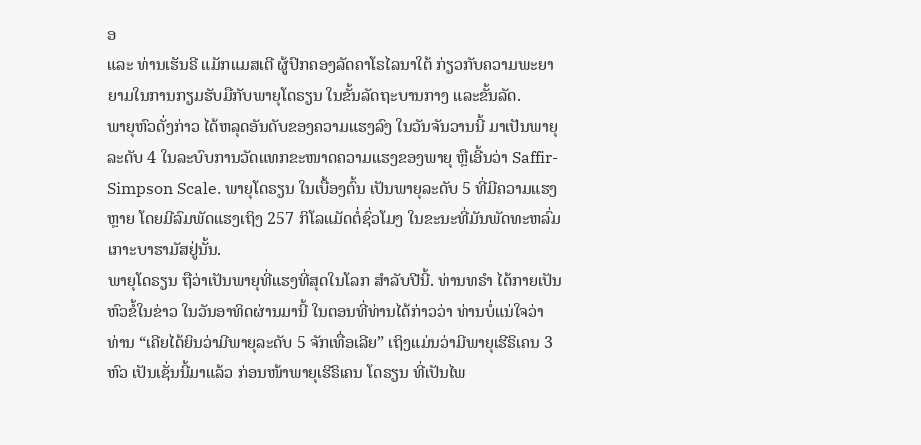ອ
ແລະ ທ່ານເຮັນຣີ ແມັກແມສເຕີ ຜູ້ປົກຄອງລັດຄາໂຣໄລນາໃຕ້ ກ່ຽວກັບຄວາມພະຍາ
ຍາມໃນການກຽມຮັບມືກັບພາຍຸໂດຣຽນ ໃນຂັ້ນລັດຖະບານກາງ ແລະຂັ້ນລັດ.
ພາຍຸຫົວດັ່ງກ່າວ ໄດ້ຫລຸດອັນດັບຂອງຄວາມແຮງລົງ ໃນວັນຈັນວານນີ້ ມາເປັນພາຍຸ
ລະດັບ 4 ໃນລະບົບການວັດແທກຂະໜາດຄວາມແຮງຂອງພາຍຸ ຫຼືເອີ້ນວ່າ Saffir-
Simpson Scale. ພາຍຸໂດຣຽນ ໃນເບື້ອງຕົ້ນ ເປັນພາຍຸລະດັບ 5 ທີ່ມີຄວາມແຮງ
ຫຼາຍ ໂດຍມີລົມພັດແຮງເຖິງ 257 ກິໂລແມັດຕໍ່ຊົ່ວໂມງ ໃນຂະນະທີ່ມັນພັດທະຫລົ່ມ
ເກາະບາຮາມັສຢູ່ນັ້ນ.
ພາຍຸໂດຣຽນ ຖືວ່າເປັນພາຍຸທີ່ແຮງທີ່ສຸດໃນໂລກ ສຳລັບປີນີ້. ທ່ານທຣຳ ໄດ້ກາຍເປັນ
ຫົວຂໍ້ໃນຂ່າວ ໃນວັນອາທິດຜ່ານມານີ້ ໃນຕອນທີ່ທ່ານໄດ້ກ່າວວ່າ ທ່ານບໍ່ແນ່ໃຈວ່າ
ທ່ານ “ເຄີຍໄດ້ຍິນວ່າມີພາຍຸລະດັບ 5 ຈັກເທື່ອເລີຍ” ເຖິງແມ່ນວ່າມີພາຍຸເຮີຣິເຄນ 3
ຫົວ ເປັນເຊັ່ນນີ້ມາແລ້ວ ກ່ອນໜ້າພາຍຸເຮີຣິເຄນ ໂດຣຽນ ທີ່ເປັນໄພ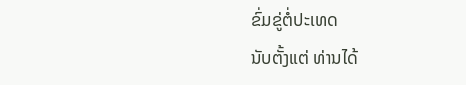ຂົ່ມຂູ່ຕໍ່ປະເທດ
ນັບຕັ້ງແຕ່ ທ່ານໄດ້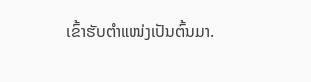ເຂົ້າຮັບຕຳແໜ່ງເປັນຕົ້ນມາ.